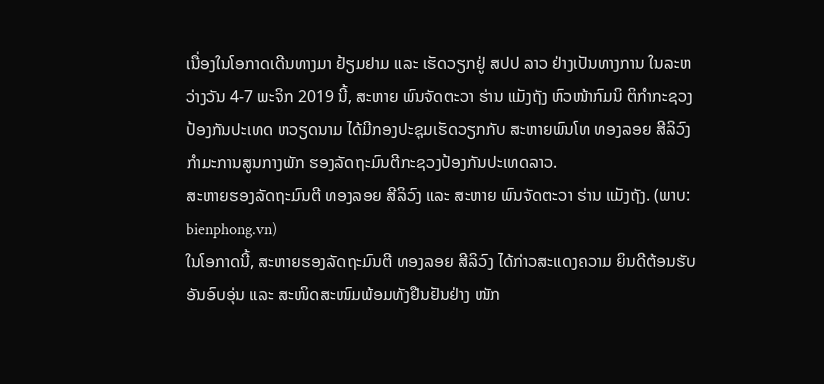ເນື່ອງໃນໂອກາດເດີນທາງມາ ຢ້ຽມຢາມ ແລະ ເຮັດວຽກຢູ່ ສປປ ລາວ ຢ່າງເປັນທາງການ ໃນລະຫວ່າງວັນ 4-7 ພະຈິກ 2019 ນີ້, ສະຫາຍ ພົນຈັດຕະວາ ຮ່ານ ແມັງຖັງ ຫົວໜ້າກົມນິ ຕິກຳກະຊວງປ້ອງກັນປະເທດ ຫວຽດນາມ ໄດ້ມີກອງປະຊຸມເຮັດວຽກກັບ ສະຫາຍພົນໂທ ທອງລອຍ ສີລິວົງ ກຳມະການສູນກາງພັກ ຮອງລັດຖະມົນຕີກະຊວງປ້ອງກັນປະເທດລາວ.
ສະຫາຍຮອງລັດຖະມົນຕີ ທອງລອຍ ສີລິວົງ ແລະ ສະຫາຍ ພົນຈັດຕະວາ ຮ່ານ ແມັງຖັງ. (ພາບ: bienphong.vn)
ໃນໂອກາດນີ້, ສະຫາຍຮອງລັດຖະມົນຕີ ທອງລອຍ ສີລິວົງ ໄດ້ກ່າວສະແດງຄວາມ ຍິນດີຕ້ອນຮັບອັນອົບອຸ່ນ ແລະ ສະໜິດສະໜົມພ້ອມທັງຢືນຢັນຢ່າງ ໜັກ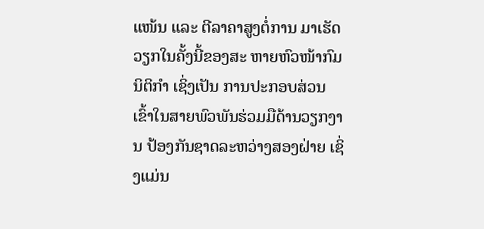ແໜ້ນ ແລະ ຕີລາຄາສູງຕໍ່ການ ມາເຮັດວຽກໃນຄັ້ງນີ້ຂອງສະ ຫາຍຫົວໜ້າກົມນິຕິກຳ ເຊິ່ງເປັນ ການປະກອບສ່ວນເຂົ້າໃນສາຍພົວພັນຮ່ວມມືດ້ານວຽກງານ ປ້ອງກັນຊາດລະຫວ່າງສອງຝ່າຍ ເຊິ່ງແມ່ນ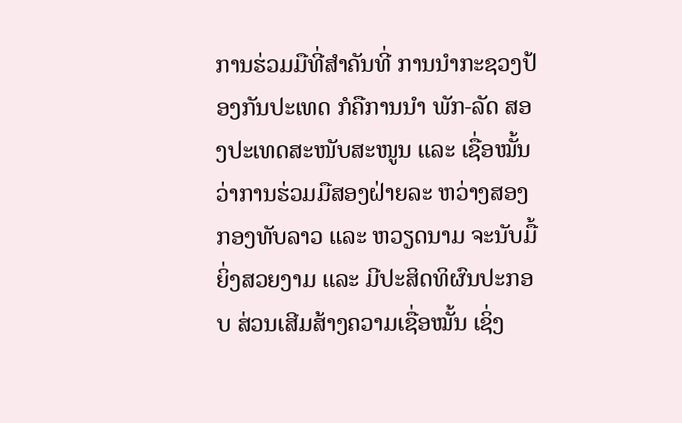ການຮ່ວມມືທີ່ສຳຄັນທີ່ ການນຳກະຊວງປ້ອງກັນປະເທດ ກໍຄືການນຳ ພັກ-ລັດ ສອງປະເທດສະໜັບສະໜູນ ແລະ ເຊື່ອໝັ້ນ ວ່າການຮ່ວມມືສອງຝ່າຍລະ ຫວ່າງສອງກອງທັບລາວ ແລະ ຫວຽດນາມ ຈະນັບມື້ຍິ່ງສວຍງາມ ແລະ ມີປະສິດທິຜົນປະກອບ ສ່ວນເສີມສ້າງຄວາມເຊື່ອໝັ້ນ ເຊິ່ງ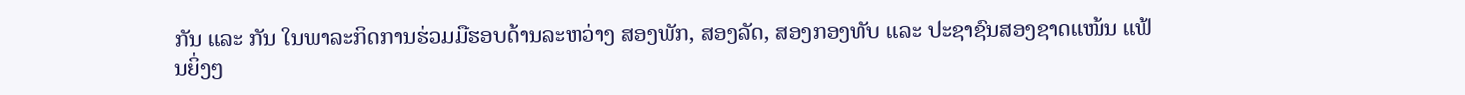ກັນ ແລະ ກັນ ໃນພາລະກິດການຮ່ວມມືຮອບດ້ານລະຫວ່າງ ສອງພັກ, ສອງລັດ, ສອງກອງທັບ ແລະ ປະຊາຊົນສອງຊາດແໜ້ນ ແຟ້ນຍິ່ງໆ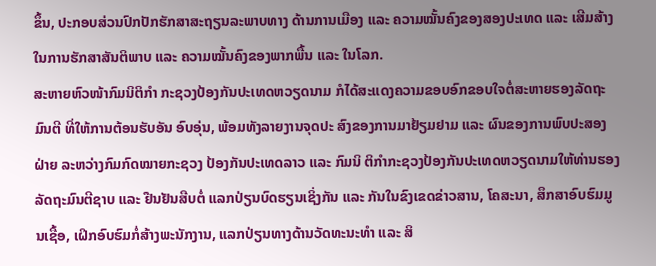ຂຶ້ນ, ປະກອບສ່ວນປົກປັກຮັກສາສະຖຽນລະພາບທາງ ດ້ານການເມືອງ ແລະ ຄວາມໝັ້ນຄົງຂອງສອງປະເທດ ແລະ ເສີມສ້າງໃນການຮັກສາສັນຕິພາບ ແລະ ຄວາມໝັ້ນຄົງຂອງພາກພື້ນ ແລະ ໃນໂລກ.
ສະຫາຍຫົວໜ້າກົມນິຕິກຳ ກະຊວງປ້ອງກັນປະເທດຫວຽດນາມ ກໍໄດ້ສະແດງຄວາມຂອບອົກຂອບໃຈຕໍ່ສະຫາຍຮອງລັດຖະມົນຕີ ທີ່ໃຫ້ການຕ້ອນຮັບອັນ ອົບອຸ່ນ, ພ້ອມທັງລາຍງານຈຸດປະ ສົງຂອງການມາຢ້ຽມຢາມ ແລະ ຜົນຂອງການພົບປະສອງຝ່າຍ ລະຫວ່າງກົມກົດໝາຍກະຊວງ ປ້ອງກັນປະເທດລາວ ແລະ ກົມນິ ຕິກຳກະຊວງປ້ອງກັນປະເທດຫວຽດນາມໃຫ້ທ່ານຮອງລັດຖະມົນຕີຊາບ ແລະ ຢືນຢັນສືບຕໍ່ ແລກປ່ຽນບົດຮຽນເຊິ່ງກັນ ແລະ ກັນໃນຂົງເຂດຂ່າວສານ, ໂຄສະນາ, ສຶກສາອົບຮົມມູນເຊື້ອ, ເຝິກອົບຮົມກໍ່ສ້າງພະນັກງານ, ແລກປ່ຽນທາງດ້ານວັດທະນະທຳ ແລະ ສິ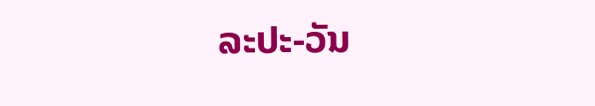ລະປະ-ວັນ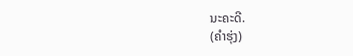ນະຄະດີ.
(ຄຳຮຸ່ງ)